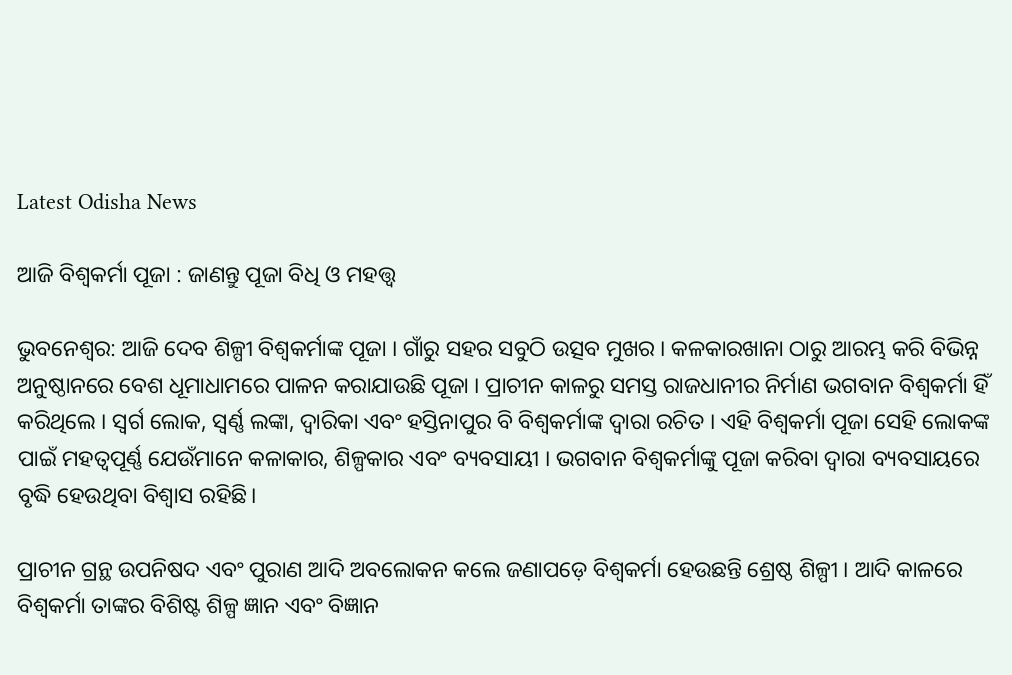Latest Odisha News

ଆଜି ବିଶ୍ୱକର୍ମା ପୂଜା : ଜାଣନ୍ତୁ ପୂଜା ବିଧି ଓ ମହତ୍ତ୍ବ

ଭୁବନେଶ୍ଵର: ଆଜି ଦେବ ଶିଳ୍ପୀ ବିଶ୍ୱକର୍ମାଙ୍କ ପୂଜା । ଗାଁରୁ ସହର ସବୁଠି ଉତ୍ସବ ମୁଖର । କଳକାରଖାନା ଠାରୁ ଆରମ୍ଭ କରି ବିଭିନ୍ନ ଅନୁଷ୍ଠାନରେ ବେଶ ଧୂମାଧାମରେ ପାଳନ କରାଯାଉଛି ପୂଜା । ପ୍ରାଚୀନ କାଳରୁ ସମସ୍ତ ରାଜଧାନୀର ନିର୍ମାଣ ଭଗବାନ ବିଶ୍ୱକର୍ମା ହିଁ କରିଥିଲେ । ସ୍ୱର୍ଗ ଲୋକ, ସ୍ୱର୍ଣ୍ଣ ଲଙ୍କା, ଦ୍ୱାରିକା ଏବଂ ହସ୍ତିନାପୁର ବି ବିଶ୍ୱକର୍ମାଙ୍କ ଦ୍ୱାରା ରଚିତ । ଏହି ବିଶ୍ୱକର୍ମା ପୂଜା ସେହି ଲୋକଙ୍କ ପାଇଁ ମହତ୍ୱପୂର୍ଣ୍ଣ ଯେଉଁମାନେ କଳାକାର, ଶିଳ୍ପକାର ଏବଂ ବ୍ୟବସାୟୀ । ଭଗବାନ ବିଶ୍ୱକର୍ମାଙ୍କୁ ପୂଜା କରିବା ଦ୍ୱାରା ବ୍ୟବସାୟରେ ବୃଦ୍ଧି ହେଉଥିବା ବିଶ୍ୱାସ ରହିଛି।

ପ୍ରାଚୀନ ଗ୍ରନ୍ଥ ଉପନିଷଦ ଏବଂ ପୁରାଣ ଆଦି ଅବଲୋକନ କଲେ ଜଣାପଡ଼େ ବିଶ୍ଵକର୍ମା ହେଉଛନ୍ତି ଶ୍ରେଷ୍ଠ ଶିଳ୍ପୀ । ଆଦି କାଳରେ ବିଶ୍ଵକର୍ମା ତାଙ୍କର ବିଶିଷ୍ଟ ଶିଳ୍ପ ଜ୍ଞାନ ଏବଂ ବିଜ୍ଞାନ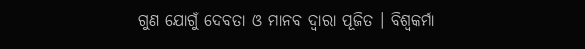ଗୁଣ ଯୋଗୁଁ ଦେବତା ଓ ମାନବ ଦ୍ଵାରା ପୂଜିତ । ବିଶ୍ଵକର୍ମା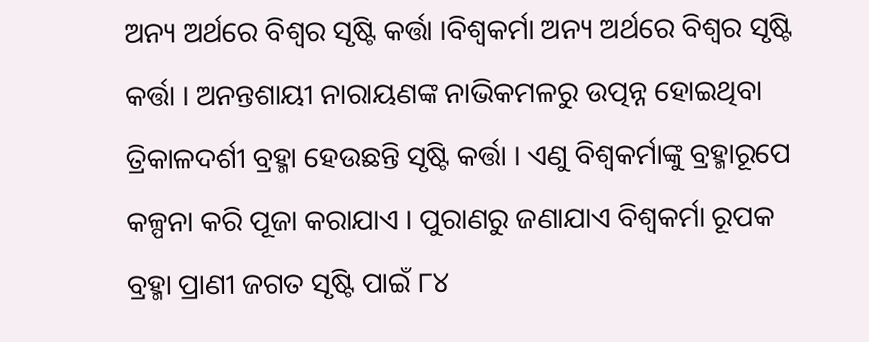ଅନ୍ୟ ଅର୍ଥରେ ବିଶ୍ଵର ସୃଷ୍ଟି କର୍ତ୍ତା ।ବିଶ୍ଵକର୍ମା ଅନ୍ୟ ଅର୍ଥରେ ବିଶ୍ଵର ସୃଷ୍ଟି କର୍ତ୍ତା । ଅନନ୍ତଶାୟୀ ନାରାୟଣଙ୍କ ନାଭିକମଳରୁ ଉତ୍ପନ୍ନ ହୋଇଥିବା ତ୍ରିକାଳଦର୍ଶୀ ବ୍ରହ୍ମା ହେଉଛନ୍ତି ସୃଷ୍ଟି କର୍ତ୍ତା । ଏଣୁ ବିଶ୍ଵକର୍ମାଙ୍କୁ ବ୍ରହ୍ମାରୂପେ କଳ୍ପନା କରି ପୂଜା କରାଯାଏ । ପୁରାଣରୁ ଜଣାଯାଏ ବିଶ୍ଵକର୍ମା ରୂପକ ବ୍ରହ୍ମା ପ୍ରାଣୀ ଜଗତ ସୃଷ୍ଟି ପାଇଁ ୮୪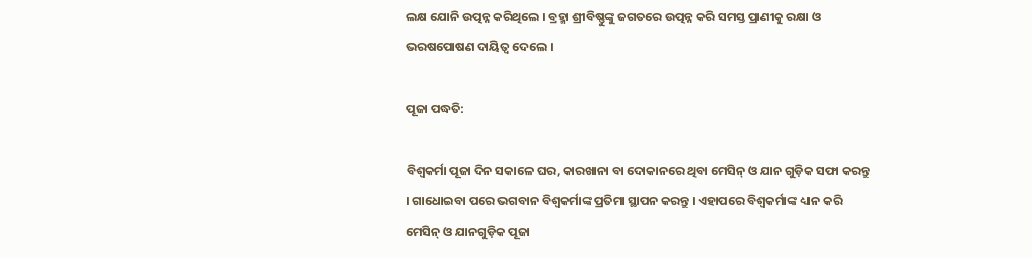ଲକ୍ଷ ଯୋନି ଉତ୍ପନ୍ନ କରିଥିଲେ । ବ୍ରହ୍ମା ଶ୍ରୀବିଷ୍ଣୁଙ୍କୁ ଜଗତରେ ଉତ୍ପନ୍ନ କରି ସମସ୍ତ ପ୍ରାଣୀକୁ ରକ୍ଷା ଓ ଭରଷପୋଷଣ ଦାୟିତ୍ଵ ଦେଲେ ।

ପୂଜା ପଦ୍ଧତି:

ବିଶ୍ୱକର୍ମା ପୂଜା ଦିନ ସକାଳେ ଘର, କାରଖାନା ବା ଦୋକାନରେ ଥିବା ମେସିନ୍ ଓ ଯାନ ଗୁଡ଼ିକ ସଫା କରନ୍ତୁ । ଗାଧୋଇବା ପରେ ଭଗବାନ ବିଶ୍ୱକର୍ମାଙ୍କ ପ୍ରତିମା ସ୍ଥାପନ କରନ୍ତୁ । ଏହାପରେ ବିଶ୍ୱକର୍ମାଙ୍କ ଧ୍ୟାନ କରି ମେସିନ୍ ଓ ଯାନଗୁଡ଼ିକ ପୂଜା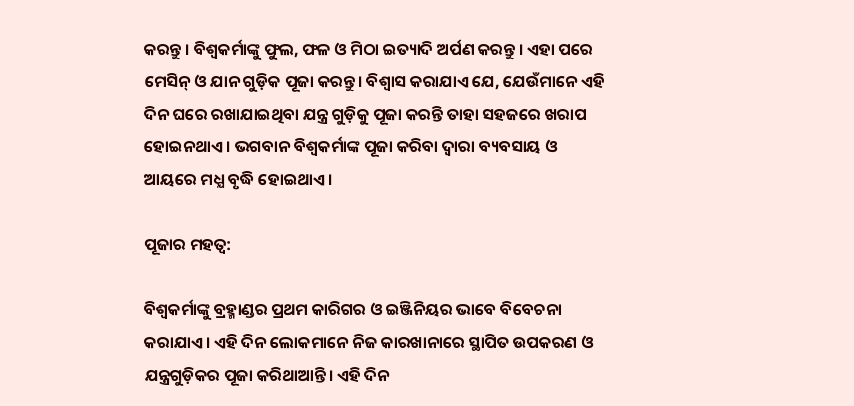କରନ୍ତୁ । ବିଶ୍ୱକର୍ମାଙ୍କୁ ଫୁଲ, ଫଳ ଓ ମିଠା ଇତ୍ୟାଦି ଅର୍ପଣ କରନ୍ତୁ । ଏହା ପରେ ମେସିନ୍ ଓ ଯାନ ଗୁଡ଼ିକ ପୂଜା କରନ୍ତୁ। ବିଶ୍ୱାସ କରାଯାଏ ଯେ, ଯେଉଁମାନେ ଏହି ଦିନ ଘରେ ରଖାଯାଇଥିବା ଯନ୍ତ୍ର ଗୁଡ଼ିକୁ ପୂଜା କରନ୍ତି ତାହା ସହଜରେ ଖରାପ ହୋଇନଥାଏ । ଭଗବାନ ବିଶ୍ୱକର୍ମାଙ୍କ ପୂଜା କରିବା ଦ୍ବାରା ବ୍ୟବସାୟ ଓ ଆୟରେ ମଧ୍ଯ ବୃଦ୍ଧି ହୋଇଥାଏ ।

ପୂଜାର ମହତ୍ବ:

ବିଶ୍ୱକର୍ମାଙ୍କୁ ବ୍ରହ୍ମାଣ୍ଡର ପ୍ରଥମ କାରିଗର ଓ ଇଞ୍ଜିନିୟର ଭାବେ ବିବେଚନା କରାଯାଏ। ଏହି ଦିନ ଲୋକମାନେ ନିଜ କାରଖାନାରେ ସ୍ଥାପିତ ଉପକରଣ ଓ ଯନ୍ତ୍ରଗୁଡ଼ିକର ପୂଜା କରିଥାଆନ୍ତି। ଏହି ଦିନ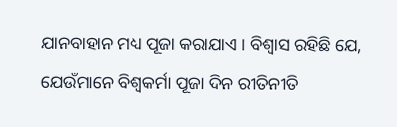ଯାନବାହାନ ମଧ୍ୟ ପୂଜା କରାଯାଏ । ବିଶ୍ୱାସ ରହିଛି ଯେ, ଯେଉଁମାନେ ବିଶ୍ୱକର୍ମା ପୂଜା ଦିନ ରୀତିନୀତି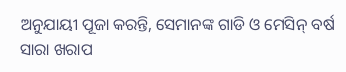ଅନୁଯାୟୀ ପୂଜା କରନ୍ତି, ସେମାନଙ୍କ ଗାଡି ଓ ମେସିନ୍ ବର୍ଷ ସାରା ଖରାପ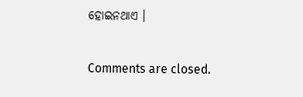ହୋଇନଥାଏ ।

Comments are closed.